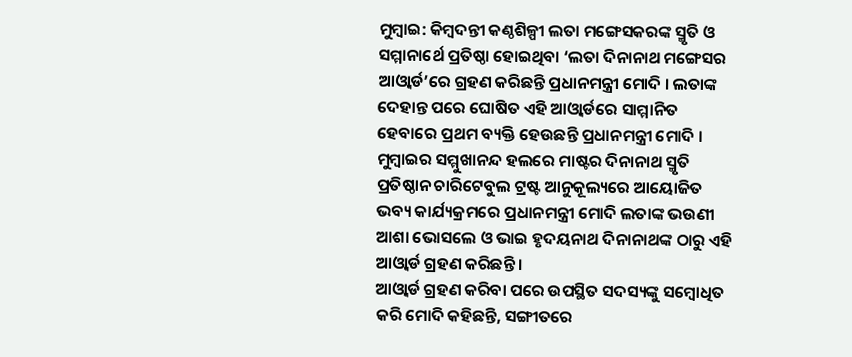ମୁମ୍ବାଇ: କିମ୍ବଦନ୍ତୀ କଣ୍ଠଶିଳ୍ପୀ ଲତା ମଙ୍ଗେସକରଙ୍କ ସ୍ମୃତି ଓ ସମ୍ମାନାର୍ଥେ ପ୍ରତିଷ୍ଠା ହୋଇଥିବା ‘ଲତା ଦିନାନାଥ ମଙ୍ଗେସର ଆଓ୍ବାର୍ଡ’ରେ ଗ୍ରହଣ କରିଛନ୍ତି ପ୍ରଧାନମନ୍ତ୍ରୀ ମୋଦି । ଲତାଙ୍କ ଦେହାନ୍ତ ପରେ ଘୋଷିତ ଏହି ଆଓ୍ବାର୍ଡରେ ସାମ୍ମାନିତ ହେବାରେ ପ୍ରଥମ ବ୍ୟକ୍ତି ହେଉଛନ୍ତି ପ୍ରଧାନମନ୍ତ୍ରୀ ମୋଦି । ମୁମ୍ବାଇର ସମ୍ମୁଖାନନ୍ଦ ହଲରେ ମାଷ୍ଟର ଦିନାନାଥ ସ୍ମୃତି ପ୍ରତିଷ୍ଠାନ ଚାରିଟେବୁଲ ଟ୍ରଷ୍ଟ ଆନୁକୂଲ୍ୟରେ ଆୟୋଜିତ ଭବ୍ୟ କାର୍ଯ୍ୟକ୍ରମରେ ପ୍ରଧାନମନ୍ତ୍ରୀ ମୋଦି ଲତାଙ୍କ ଭଉଣୀ ଆଶା ଭୋସଲେ ଓ ଭାଇ ହୃଦୟନାଥ ଦିନାନାଥଙ୍କ ଠାରୁ ଏହି ଆଓ୍ବାର୍ଡ ଗ୍ରହଣ କରିଛନ୍ତି ।
ଆଓ୍ବାର୍ଡ ଗ୍ରହଣ କରିବା ପରେ ଉପସ୍ଥିତ ସଦସ୍ୟଙ୍କୁ ସମ୍ବୋଧିତ କରି ମୋଦି କହିଛନ୍ତି, ସଙ୍ଗୀତରେ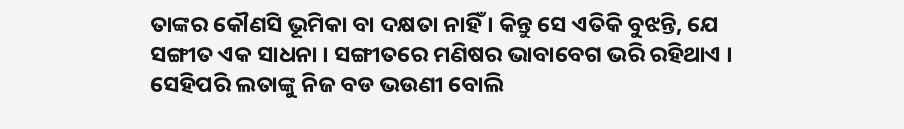ତାଙ୍କର କୌଣସି ଭୂମିକା ବା ଦକ୍ଷତା ନାହିଁ । କିନ୍ତୁ ସେ ଏତିକି ବୁଝନ୍ତି, ଯେ ସଙ୍ଗୀତ ଏକ ସାଧନା । ସଙ୍ଗୀତରେ ମଣିଷର ଭାବାବେଗ ଭରି ରହିଥାଏ । ସେହିପରି ଲତାଙ୍କୁ ନିଜ ବଡ ଭଉଣୀ ବୋଲି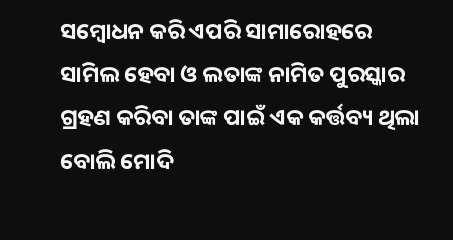ସମ୍ବୋଧନ କରି ଏପରି ସାମାରୋହରେ ସାମିଲ ହେବା ଓ ଲତାଙ୍କ ନାମିତ ପୁରସ୍କାର ଗ୍ରହଣ କରିବା ତାଙ୍କ ପାଇଁ ଏକ କର୍ତ୍ତବ୍ୟ ଥିଲା ବୋଲି ମୋଦି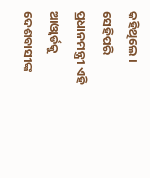କହିଥିଲେ । ସେହିପରି ପ୍ରଧାନମନ୍ତ୍ରୀ ଏହି ଆଓ୍ବାର୍ଡକୁ ଦେଶବାସୀଙ୍କ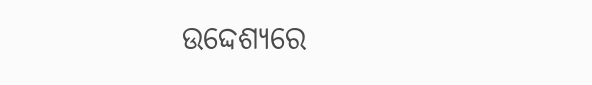ଉଦ୍ଦେଶ୍ୟରେ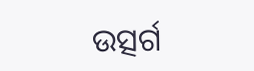ଉତ୍ସର୍ଗ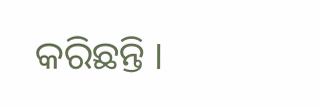କରିଛନ୍ତି ।